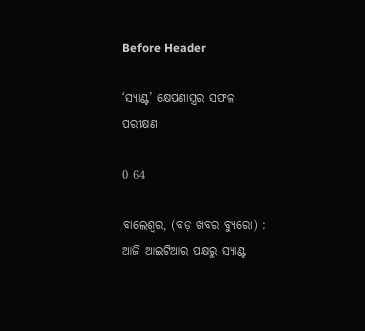Before Header

‘ସ୍ୟାଣ୍ଟ’ କ୍ଷେପଣାସ୍ତ୍ରର ସଫଳ ପରୀକ୍ଷଣ

0 64

ବାଲେଶ୍ୱର, (ବଡ଼ ଖବର ବ୍ୟୁରୋ) : ଆଜି ଆଇଟିଆର ପକ୍ଷରୁ ସ୍ୟାଣ୍ଟ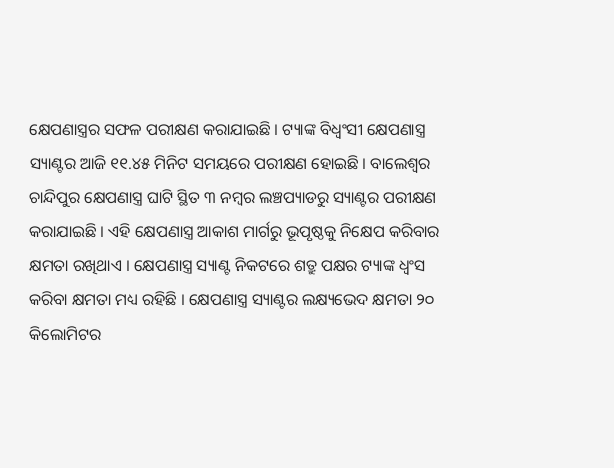କ୍ଷେପଣାସ୍ତ୍ରର ସଫଳ ପରୀକ୍ଷଣ କରାଯାଇଛି । ଟ୍ୟାଙ୍କ ବିଧ୍ୱଂସୀ କ୍ଷେପଣାସ୍ତ୍ର ସ୍ୟାଣ୍ଟର ଆଜି ୧୧.୪୫ ମିନିଟ ସମୟରେ ପରୀକ୍ଷଣ ହୋଇଛି । ବାଲେଶ୍ୱର ଚାନ୍ଦିପୁର କ୍ଷେପଣାସ୍ତ୍ର ଘାଟି ସ୍ଥିତ ୩ ନମ୍ବର ଲଞ୍ଚପ୍ୟାଡରୁ ସ୍ୟାଣ୍ଟର ପରୀକ୍ଷଣ କରାଯାଇଛି । ଏହି କ୍ଷେପଣାସ୍ତ୍ର ଆକାଶ ମାର୍ଗରୁ ଭୂପୃଷ୍ଠକୁ ନିକ୍ଷେପ କରିବାର କ୍ଷମତା ରଖିଥାଏ । କ୍ଷେପଣାସ୍ତ୍ର ସ୍ୟାଣ୍ଟ ନିକଟରେ ଶତ୍ରୁ ପକ୍ଷର ଟ୍ୟାଙ୍କ ଧ୍ୱଂସ କରିବା କ୍ଷମତା ମଧ୍ୟ ରହିଛି । କ୍ଷେପଣାସ୍ତ୍ର ସ୍ୟାଣ୍ଟର ଲକ୍ଷ୍ୟଭେଦ କ୍ଷମତା ୨୦ କିଲୋମିଟର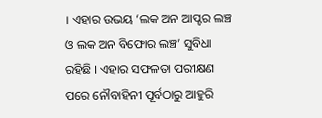। ଏହାର ଉଭୟ ‘ଲକ ଅନ ଆପ୍ଟର ଲଞ୍ଚ ଓ ଲକ ଅନ ବିଫୋର ଲଞ୍ଚ’ ସୁବିଧା ରହିଛି । ଏହାର ସଫଳତା ପରୀକ୍ଷଣ ପରେ ନୌବାହିନୀ ପୂର୍ବଠାରୁ ଆହୁରି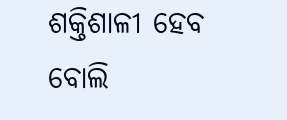ଶକ୍ତିଶାଳୀ ହେବ ବୋଲି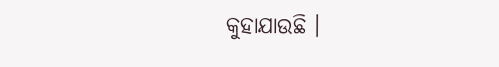କୁହାଯାଉଛି ।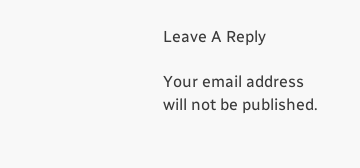Leave A Reply

Your email address will not be published.